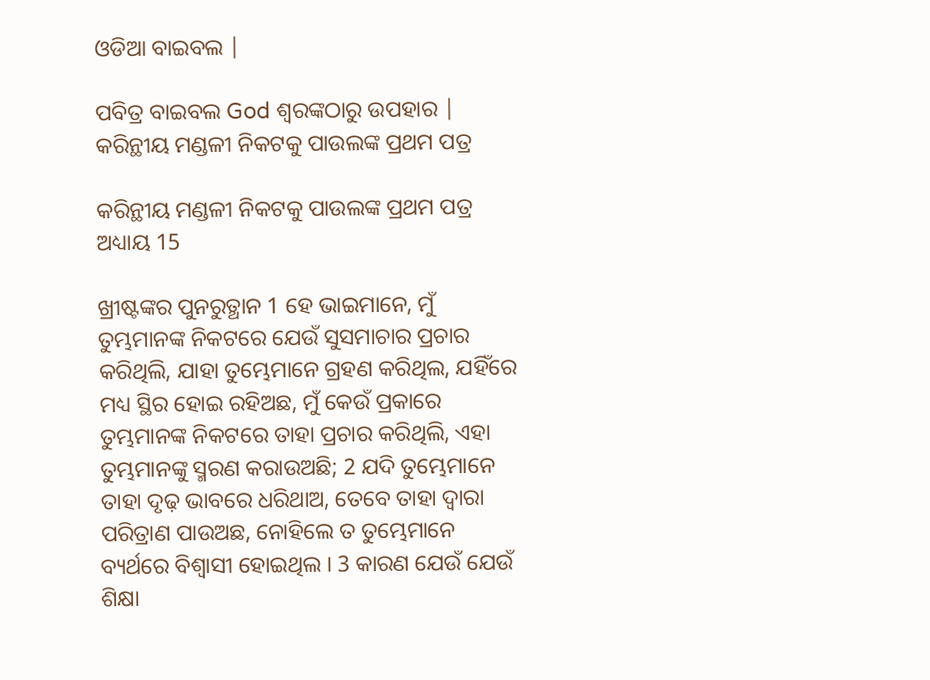ଓଡିଆ ବାଇବଲ |

ପବିତ୍ର ବାଇବଲ God ଶ୍ବରଙ୍କଠାରୁ ଉପହାର |
କରିନ୍ଥୀୟ ମଣ୍ଡଳୀ ନିକଟକୁ ପାଉଲଙ୍କ ପ୍ରଥମ ପତ୍ର

କରିନ୍ଥୀୟ ମଣ୍ଡଳୀ ନିକଟକୁ ପାଉଲଙ୍କ ପ୍ରଥମ ପତ୍ର ଅଧ୍ୟାୟ 15

ଖ୍ରୀଷ୍ଟଙ୍କର ପୁନରୁତ୍ଥାନ 1 ହେ ଭାଇମାନେ, ମୁଁ ତୁମ୍ଭମାନଙ୍କ ନିକଟରେ ଯେଉଁ ସୁସମାଚାର ପ୍ରଚାର କରିଥିଲି, ଯାହା ତୁମ୍ଭେମାନେ ଗ୍ରହଣ କରିଥିଲ, ଯହିଁରେ ମଧ୍ୟ ସ୍ଥିର ହୋଇ ରହିଅଛ, ମୁଁ କେଉଁ ପ୍ରକାରେ ତୁମ୍ଭମାନଙ୍କ ନିକଟରେ ତାହା ପ୍ରଚାର କରିଥିଲି, ଏହା ତୁମ୍ଭମାନଙ୍କୁ ସ୍ମରଣ କରାଉଅଛି; 2 ଯଦି ତୁମ୍ଭେମାନେ ତାହା ଦୃଢ଼ ଭାବରେ ଧରିଥାଅ, ତେବେ ତାହା ଦ୍ୱାରା ପରିତ୍ରାଣ ପାଉଅଛ, ନୋହିଲେ ତ ତୁମ୍ଭେମାନେ ବ୍ୟର୍ଥରେ ବିଶ୍ୱାସୀ ହୋଇଥିଲ । 3 କାରଣ ଯେଉଁ ଯେଉଁ ଶିକ୍ଷା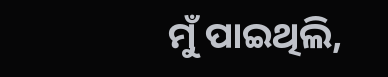ମୁଁ ପାଇଥିଲି,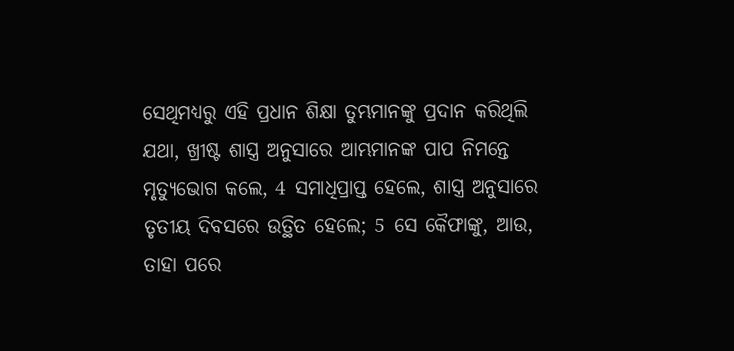ସେଥିମଧ୍ୟରୁ ଏହି ପ୍ରଧାନ ଶିକ୍ଷା ତୁମ୍ଭମାନଙ୍କୁ ପ୍ରଦାନ କରିଥିଲି ଯଥା, ଖ୍ରୀଷ୍ଟ ଶାସ୍ତ୍ର ଅନୁସାରେ ଆମ୍ଭମାନଙ୍କ ପାପ ନିମନ୍ତେ ମୃତ୍ୟୁଭୋଗ କଲେ, 4 ସମାଧିପ୍ରାପ୍ତ ହେଲେ, ଶାସ୍ତ୍ର ଅନୁସାରେ ତୃତୀୟ ଦିବସରେ ଉତ୍ଥିତ ହେଲେ; 5 ସେ କୈଫାଙ୍କୁ, ଆଉ, ତାହା ପରେ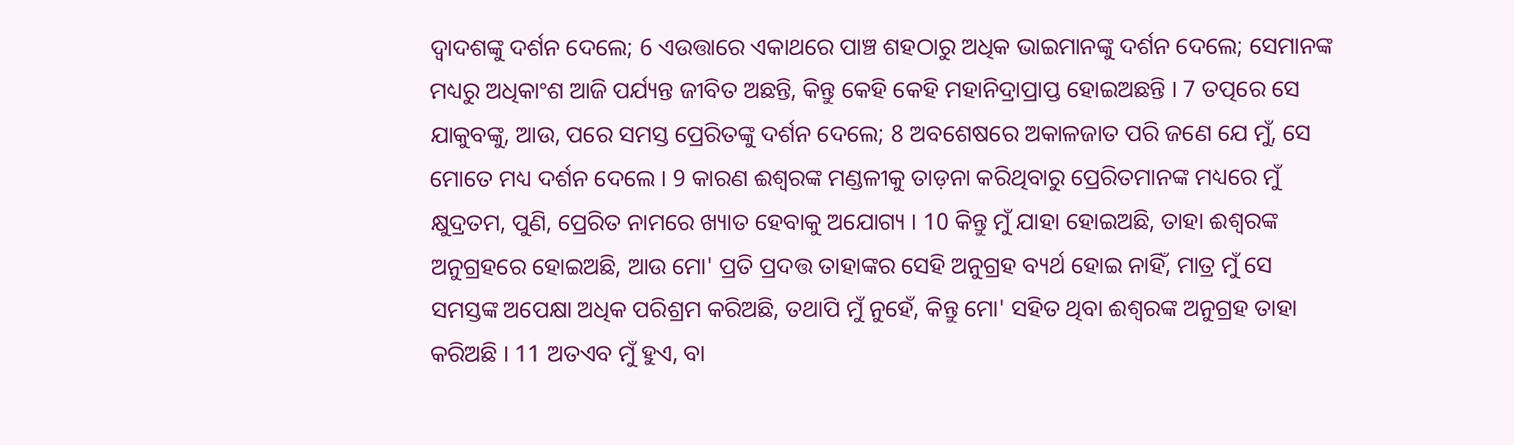ଦ୍ୱାଦଶଙ୍କୁ ଦର୍ଶନ ଦେଲେ; 6 ଏଉତ୍ତାରେ ଏକାଥରେ ପାଞ୍ଚ ଶହଠାରୁ ଅଧିକ ଭାଇମାନଙ୍କୁ ଦର୍ଶନ ଦେଲେ; ସେମାନଙ୍କ ମଧ୍ୟରୁ ଅଧିକାଂଶ ଆଜି ପର୍ଯ୍ୟନ୍ତ ଜୀବିତ ଅଛନ୍ତି, କିନ୍ତୁ କେହି କେହି ମହାନିଦ୍ରାପ୍ରାପ୍ତ ହୋଇଅଛନ୍ତି । 7 ତତ୍ପରେ ସେ ଯାକୁବଙ୍କୁ, ଆଉ, ପରେ ସମସ୍ତ ପ୍ରେରିତଙ୍କୁ ଦର୍ଶନ ଦେଲେ; 8 ଅବଶେଷରେ ଅକାଳଜାତ ପରି ଜଣେ ଯେ ମୁଁ, ସେ ମୋତେ ମଧ୍ୟ ଦର୍ଶନ ଦେଲେ । 9 କାରଣ ଈଶ୍ୱରଙ୍କ ମଣ୍ଡଳୀକୁ ତାଡ଼ନା କରିଥିବାରୁ ପ୍ରେରିତମାନଙ୍କ ମଧ୍ୟରେ ମୁଁ କ୍ଷୁଦ୍ରତମ, ପୁଣି, ପ୍ରେରିତ ନାମରେ ଖ୍ୟାତ ହେବାକୁ ଅଯୋଗ୍ୟ । 10 କିନ୍ତୁ ମୁଁ ଯାହା ହୋଇଅଛି, ତାହା ଈଶ୍ୱରଙ୍କ ଅନୁଗ୍ରହରେ ହୋଇଅଛି, ଆଉ ମୋ' ପ୍ରତି ପ୍ରଦତ୍ତ ତାହାଙ୍କର ସେହି ଅନୁଗ୍ରହ ବ୍ୟର୍ଥ ହୋଇ ନାହିଁ, ମାତ୍ର ମୁଁ ସେ ସମସ୍ତଙ୍କ ଅପେକ୍ଷା ଅଧିକ ପରିଶ୍ରମ କରିଅଛି, ତଥାପି ମୁଁ ନୁହେଁ, କିନ୍ତୁ ମୋ' ସହିତ ଥିବା ଈଶ୍ୱରଙ୍କ ଅନୁଗ୍ରହ ତାହା କରିଅଛି । 11 ଅତଏବ ମୁଁ ହୁଏ, ବା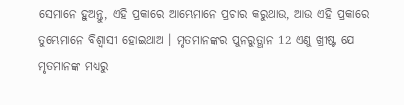ସେମାନେ ହୁଅନ୍ତୁ, ଏହି ପ୍ରକାରେ ଆମ୍ଭେମାନେ ପ୍ରଚାର କରୁଥାଉ, ଆଉ ଏହି ପ୍ରକାରେ ତୁମ୍ଭେମାନେ ବିଶ୍ୱାସୀ ହୋଇଥାଅ । ମୃତମାନଙ୍କର ପୁନରୁତ୍ଥାନ 12 ଏଣୁ ଖ୍ରୀଷ୍ଟ ଯେ ମୃତମାନଙ୍କ ମଧ୍ୟରୁ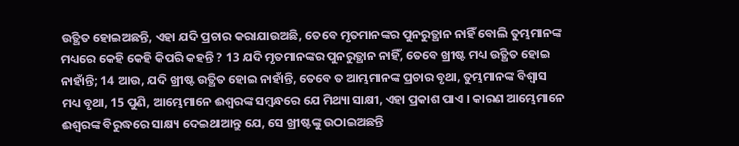ଉତ୍ଥିତ ହୋଇଅଛନ୍ତି, ଏହା ଯଦି ପ୍ରଚାର କରାଯାଉଅଛି, ତେବେ ମୃତମାନଙ୍କର ପୁନରୁତ୍ଥାନ ନାହିଁ ବୋଲି ତୁମ୍ଭମାନଙ୍କ ମଧ୍ୟରେ କେହି କେହି କିପରି କହନ୍ତି ? 13 ଯଦି ମୃତମାନଙ୍କର ପୁନରୁତ୍ଥାନ ନାହିଁ, ତେବେ ଖ୍ରୀଷ୍ଟ ମଧ୍ୟ ଉତ୍ଥିତ ହୋଇ ନାହାଁନ୍ତି; 14 ଆଉ, ଯଦି ଖ୍ରୀଷ୍ଟ ଉତ୍ଥିତ ହୋଇ ନାହାଁନ୍ତି, ତେବେ ତ ଆମ୍ଭମାନଙ୍କ ପ୍ରଚାର ବୃଥା, ତୁମ୍ଭମାନଙ୍କ ବିଶ୍ୱାସ ମଧ୍ୟ ବୃଥା, 15 ପୁଣି, ଆମ୍ଭେମାନେ ଈଶ୍ୱରଙ୍କ ସମ୍ବନ୍ଧରେ ଯେ ମିଥ୍ୟା ସାକ୍ଷୀ, ଏହା ପ୍ରକାଶ ପାଏ । କାରଣ ଆମ୍ଭେମାନେ ଈଶ୍ୱରଙ୍କ ବିରୁଦ୍ଧରେ ସାକ୍ଷ୍ୟ ଦେଇଥାଆନ୍ତୁ ଯେ, ସେ ଖ୍ରୀଷ୍ଟଙ୍କୁ ଉଠାଇଅଛନ୍ତି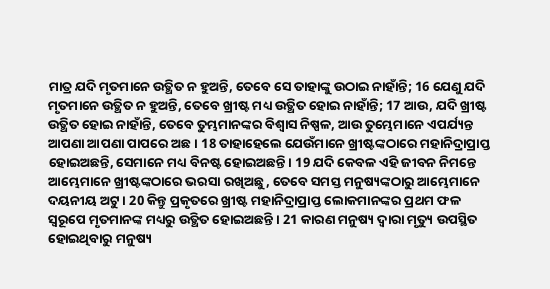ମାତ୍ର ଯଦି ମୃତମାନେ ଉତ୍ଥିତ ନ ହୁଅନ୍ତି, ତେବେ ସେ ତାହାଙ୍କୁ ଉଠାଇ ନାହାଁନ୍ତି; 16 ଯେଣୁ ଯଦି ମୃତମାନେ ଉତ୍ଥିତ ନ ହୁଅନ୍ତି, ତେବେ ଖ୍ରୀଷ୍ଟ ମଧ୍ୟ ଉତ୍ଥିତ ହୋଇ ନାହାଁନ୍ତି; 17 ଆଉ, ଯଦି ଖ୍ରୀଷ୍ଟ ଉତ୍ଥିତ ହୋଇ ନାହାଁନ୍ତି, ତେବେ ତୁମ୍ଭମାନଙ୍କର ବିଶ୍ୱାସ ନିଷ୍ପଳ, ଆଉ ତୁମ୍ଭେମାନେ ଏପର୍ଯ୍ୟନ୍ତ ଆପଣା ଆପଣା ପାପରେ ଅଛ । 18 ତାହାହେଲେ ଯେଉଁମାନେ ଖ୍ରୀଷ୍ଟଙ୍କଠାରେ ମହାନିଦ୍ରାପ୍ରାପ୍ତ ହୋଇଅଛନ୍ତି, ସେମାନେ ମଧ୍ୟ ବିନଷ୍ଟ ହୋଇଅଛନ୍ତି । 19 ଯଦି କେବଳ ଏହି ଜୀବନ ନିମନ୍ତେ ଆମ୍ଭେମାନେ ଖ୍ରୀଷ୍ଟଙ୍କଠାରେ ଭରସା ରଖିଅଛୁ, ତେବେ ସମସ୍ତ ମନୁଷ୍ୟଙ୍କଠାରୁ ଆମ୍ଭେମାନେ ଦୟନୀୟ ଅଟୁ । 20 କିନ୍ତୁ ପ୍ରକୃତରେ ଖ୍ରୀଷ୍ଟ ମହାନିଦ୍ରାପ୍ରାପ୍ତ ଲୋକମାନଙ୍କର ପ୍ରଥମ ଫଳ ସ୍ୱରୂପେ ମୃତମାନଙ୍କ ମଧ୍ୟରୁ ଉତ୍ଥିତ ହୋଇଅଛନ୍ତି । 21 କାରଣ ମନୁଷ୍ୟ ଦ୍ୱାରା ମୃତ୍ୟୁ ଉପସ୍ଥିତ ହୋଇଥିବାରୁ ମନୁଷ୍ୟ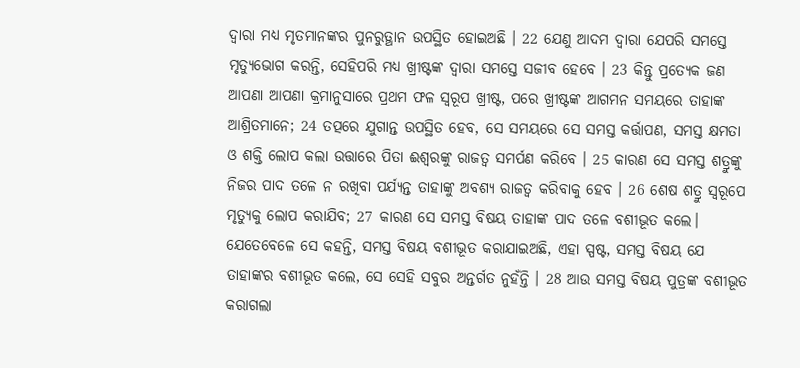ଦ୍ୱାରା ମଧ୍ୟ ମୃତମାନଙ୍କର ପୁନରୁତ୍ଥାନ ଉପସ୍ଥିତ ହୋଇଅଛି । 22 ଯେଣୁ ଆଦମ ଦ୍ୱାରା ଯେପରି ସମସ୍ତେ ମୃତ୍ୟୁଭୋଗ କରନ୍ତି, ସେହିପରି ମଧ୍ୟ ଖ୍ରୀଷ୍ଟଙ୍କ ଦ୍ୱାରା ସମସ୍ତେ ସଜୀବ ହେବେ । 23 କିନ୍ତୁ ପ୍ରତ୍ୟେକ ଜଣ ଆପଣା ଆପଣା କ୍ରମାନୁସାରେ ପ୍ରଥମ ଫଳ ସ୍ୱରୂପ ଖ୍ରୀଷ୍ଟ, ପରେ ଖ୍ରୀଷ୍ଟଙ୍କ ଆଗମନ ସମୟରେ ତାହାଙ୍କ ଆଶ୍ରିତମାନେ; 24 ତତ୍ପରେ ଯୁଗାନ୍ତ ଉପସ୍ଥିତ ହେବ, ସେ ସମୟରେ ସେ ସମସ୍ତ କର୍ତ୍ତାପଣ, ସମସ୍ତ କ୍ଷମତା ଓ ଶକ୍ତି ଲୋପ କଲା ଉତ୍ତାରେ ପିତା ଈଶ୍ୱରଙ୍କୁ ରାଜତ୍ୱ ସମର୍ପଣ କରିବେ । 25 କାରଣ ସେ ସମସ୍ତ ଶତ୍ରୁଙ୍କୁ ନିଜର ପାଦ ତଳେ ନ ରଖିବା ପର୍ଯ୍ୟନ୍ତ ତାହାଙ୍କୁ ଅବଶ୍ୟ ରାଜତ୍ୱ କରିବାକୁ ହେବ । 26 ଶେଷ ଶତ୍ରୁ ସ୍ୱରୂପେ ମୃତ୍ୟୁକୁ ଲୋପ କରାଯିବ; 27 କାରଣ ସେ ସମସ୍ତ ବିଷୟ ତାହାଙ୍କ ପାଦ ତଳେ ବଶୀଭୂତ କଲେ। ଯେତେବେଳେ ସେ କହନ୍ତି, ସମସ୍ତ ବିଷୟ ବଶୀଭୂତ କରାଯାଇଅଛି, ଏହା ସ୍ପଷ୍ଟ, ସମସ୍ତ ବିଷୟ ଯେ ତାହାଙ୍କର ବଶୀଭୂତ କଲେ, ସେ ସେହି ସବୁର ଅନ୍ତର୍ଗତ ନୁହଁନ୍ତି । 28 ଆଉ ସମସ୍ତ ବିଷୟ ପୁତ୍ରଙ୍କ ବଶୀଭୂତ କରାଗଲା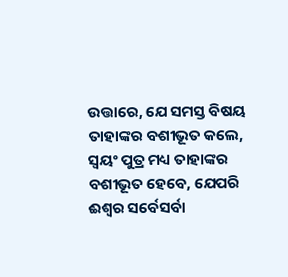ଉତ୍ତାରେ, ଯେ ସମସ୍ତ ବିଷୟ ତାହାଙ୍କର ବଶୀଭୂତ କଲେ, ସ୍ୱୟଂ ପୁତ୍ର ମଧ୍ୟ ତାହାଙ୍କର ବଶୀଭୂତ ହେବେ, ଯେପରି ଈଶ୍ୱର ସର୍ବେସର୍ବା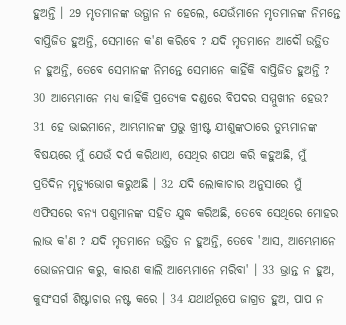ହୁଅନ୍ତି । 29 ମୃତମାନଙ୍କ ଉତ୍ଥାନ ନ ହେଲେ, ଯେଉଁମାନେ ମୃତମାନଙ୍କ ନିମନ୍ତେ ବାପ୍ତିଜିତ ହୁଅନ୍ତି, ସେମାନେ କ'ଣ କରିବେ ? ଯଦି ମୃତମାନେ ଆଦୌ ଉତ୍ଥିତ ନ ହୁଅନ୍ତି, ତେବେ ସେମାନଙ୍କ ନିମନ୍ତେ ସେମାନେ କାହିଁକି ବାପ୍ତିଜିତ ହୁଅନ୍ତି ? 30 ଆମ୍ଭେମାନେ ମଧ୍ୟ କାହିଁକି ପ୍ରତ୍ୟେକ ଦଣ୍ଡରେ ବିପଦର ସମ୍ମୁଖୀନ ହେଉ? 31 ହେ ଭାଇମାନେ, ଆମ୍ଭମାନଙ୍କ ପ୍ରଭୁ ଖ୍ରୀଷ୍ଟ ଯୀଶୁଙ୍କଠାରେ ତୁମ୍ଭମାନଙ୍କ ବିଷୟରେ ମୁଁ ଯେଉଁ ଦର୍ପ କରିଥାଏ, ସେଥିର ଶପଥ କରି କହୁଅଛି, ମୁଁ ପ୍ରତିଦିନ ମୃତ୍ୟୁଭୋଗ କରୁଅଛି । 32 ଯଦି ଲୋକାଚାର ଅନୁସାରେ ମୁଁ ଏଫିସରେ ବନ୍ୟ ପଶୁମାନଙ୍କ ସହିତ ଯୁଦ୍ଧ କରିଅଛି, ତେବେ ସେଥିରେ ମୋହର ଲାଭ କ'ଣ ? ଯଦି ମୃତମାନେ ଉତ୍ଥିତ ନ ହୁଅନ୍ତି, ତେବେ 'ଆସ, ଆମ୍ଭେମାନେ ଭୋଜନପାନ କରୁ, କାରଣ କାଲି ଆମ୍ଭେମାନେ ମରିବା' । 33 ଭ୍ରାନ୍ତ ନ ହୁଅ, କୁସଂସର୍ଗ ଶିଷ୍ଟାଚାର ନଷ୍ଟ କରେ । 34 ଯଥାର୍ଥରୂପେ ଜାଗ୍ରତ ହୁଅ, ପାପ ନ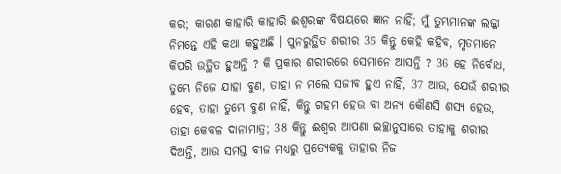କର; କାରଣ କାହାରି କାହାରି ଈଶ୍ୱରଙ୍କ ବିଷୟରେ ଜ୍ଞାନ ନାହିଁ; ମୁଁ ତୁମ୍ଭମାନଙ୍କ ଲଜ୍ଜା ନିମନ୍ତେ ଏହି କଥା କହୁଅଛି । ପୁନରୁତ୍ଥିତ ଶରୀର 35 କିନ୍ତୁ କେହି କହିବ, ମୃତମାନେ କିପରି ଉତ୍ଥିତ ହୁଅନ୍ତି ? କି ପ୍ରକାର ଶରୀରରେ ସେମାନେ ଆସନ୍ତି ? 36 ହେ ନିର୍ବୋଧ, ତୁମ୍ଭେ ନିଜେ ଯାହା ବୁଣ, ତାହା ନ ମଲେ ସଜୀବ ହୁଏ ନାହିଁ, 37 ଆଉ, ଯେଉଁ ଶରୀର ହେବ, ତାହା ତୁମ୍ଭେ ବୁଣ ନାହିଁ, କିନ୍ତୁ ଗହମ ହେଉ ବା ଅନ୍ୟ କୌଣସି ଶସ୍ୟ ହେଉ, ତାହା କେବଳ ଦାନାମାତ୍ର; 38 କିନ୍ତୁ ଈଶ୍ୱର ଆପଣା ଇଚ୍ଛାନୁସାରେ ତାହାକୁ ଶରୀର ଦିଅନ୍ତି, ଆଉ ସମସ୍ତ ବୀଜ ମଧ୍ୟରୁ ପ୍ରତ୍ୟେକକୁ ତାହାର ନିଜ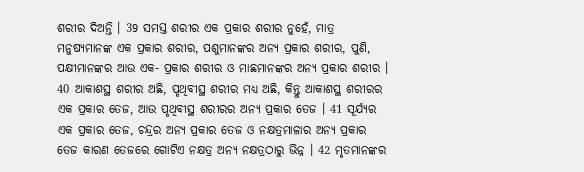ଶରୀର ଦିଅନ୍ତି । 39 ସମସ୍ତ ଶରୀର ଏକ ପ୍ରକାର ଶରୀର ନୁହେଁ, ମାତ୍ର ମନୁଷ୍ୟମାନଙ୍କ ଏକ ପ୍ରକାର ଶରୀର, ପଶୁମାନଙ୍କର ଅନ୍ୟ ପ୍ରକାର ଶରୀର, ପୁଣି, ପକ୍ଷୀମାନଙ୍କର ଆଉ ଏକ- ପ୍ରକାର ଶରୀର ଓ ମାଛମାନଙ୍କର ଅନ୍ୟ ପ୍ରକାର ଶରୀର । 40 ଆକାଶସ୍ଥ ଶରୀର ଅଛି, ପୃଥିବୀସ୍ଥ ଶରୀର ମଧ୍ୟ ଅଛି, କିନ୍ତୁ ଆକାଶସ୍ଥ ଶରୀରର ଏକ ପ୍ରକାର ତେଜ, ଆଉ ପୃଥିବୀସ୍ଥ ଶରୀରର ଅନ୍ୟ ପ୍ରକାର ତେଜ । 41 ସୂର୍ଯ୍ୟର ଏକ ପ୍ରକାର ତେଜ, ଚନ୍ଦ୍ରର ଅନ୍ୟ ପ୍ରକାର ତେଜ ଓ ନକ୍ଷତ୍ରମାଳାର ଅନ୍ୟ ପ୍ରକାର ତେଜ କାରଣ ତେଜରେ ଗୋଟିଏ ନକ୍ଷତ୍ର ଅନ୍ୟ ନକ୍ଷତ୍ରଠାରୁ ଭିନ୍ନ । 42 ମୃତମାନଙ୍କର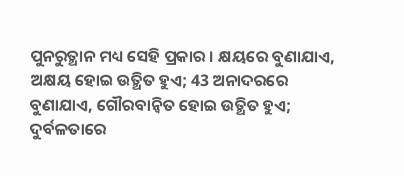ପୁନରୁତ୍ଥାନ ମଧ୍ୟ ସେହି ପ୍ରକାର । କ୍ଷୟରେ ବୁଣାଯାଏ, ଅକ୍ଷୟ ହୋଇ ଉତ୍ଥିତ ହୁଏ; 43 ଅନାଦରରେ ବୁଣାଯାଏ, ଗୌରବାନ୍ୱିତ ହୋଇ ଉତ୍ଥିତ ହୁଏ; ଦୁର୍ବଳତାରେ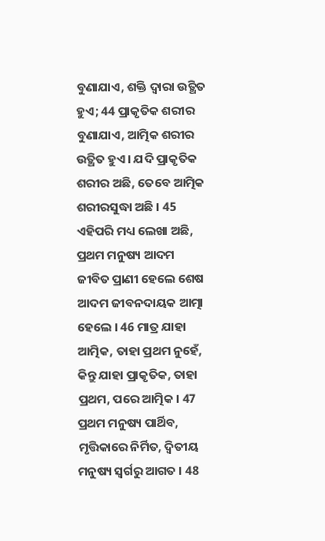ବୁଣାଯାଏ, ଶକ୍ତି ଦ୍ବାରା ଉତ୍ଥିତ ହୁଏ; 44 ପ୍ରାକୃତିକ ଶରୀର ବୁଣାଯାଏ, ଆତ୍ମିକ ଶରୀର ଉତ୍ଥିତ ହୁଏ । ଯଦି ପ୍ରାକୃତିକ ଶରୀର ଅଛି, ତେବେ ଆତ୍ମିକ ଶରୀରସୁଦ୍ଧା ଅଛି । 45 ଏହିପରି ମଧ୍ୟ ଲେଖା ଅଛି, ପ୍ରଥମ ମନୁଷ୍ୟ ଆଦମ ଜୀବିତ ପ୍ରାଣୀ ହେଲେ ଶେଷ ଆଦମ ଜୀବନଦାୟକ ଆତ୍ମା ହେଲେ । 46 ମାତ୍ର ଯାହା ଆତ୍ମିକ, ତାହା ପ୍ରଥମ ନୁହେଁ, କିନ୍ତୁ ଯାହା ପ୍ରାକୃତିକ, ତାହା ପ୍ରଥମ, ପରେ ଆତ୍ମିକ । 47 ପ୍ରଥମ ମନୁଷ୍ୟ ପାର୍ଥିବ, ମୃତ୍ତିକାରେ ନିର୍ମିତ, ଦ୍ୱିତୀୟ ମନୁଷ୍ୟ ସ୍ୱର୍ଗରୁ ଆଗତ । 48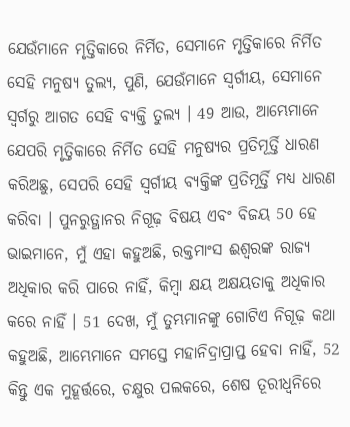ଯେଉଁମାନେ ମୃତ୍ତିକାରେ ନିର୍ମିତ, ସେମାନେ ମୃତ୍ତିକାରେ ନିର୍ମିତ ସେହି ମନୁଷ୍ୟ ତୁଲ୍ୟ, ପୁଣି, ଯେଉଁମାନେ ସ୍ୱର୍ଗୀୟ, ସେମାନେ ସ୍ୱର୍ଗରୁ ଆଗତ ସେହି ବ୍ୟକ୍ତି ତୁଲ୍ୟ । 49 ଆଉ, ଆମ୍ଭେମାନେ ଯେପରି ମୃତ୍ତିକାରେ ନିର୍ମିତ ସେହି ମନୁଷ୍ୟର ପ୍ରତିମୂର୍ତ୍ତି ଧାରଣ କରିଅଛୁ, ସେପରି ସେହି ସ୍ୱର୍ଗୀୟ ବ୍ୟକ୍ତିଙ୍କ ପ୍ରତିମୂର୍ତ୍ତି ମଧ୍ୟ ଧାରଣ କରିବା । ପୁନରୁତ୍ଥାନର ନିଗୂଢ଼ ବିଷୟ ଏବଂ ବିଜୟ 50 ହେ ଭାଇମାନେ, ମୁଁ ଏହା କହୁଅଛି, ରକ୍ତମାଂସ ଈଶ୍ୱରଙ୍କ ରାଜ୍ୟ ଅଧିକାର କରି ପାରେ ନାହିଁ, କିମ୍ବା କ୍ଷୟ ଅକ୍ଷୟତାକୁ ଅଧିକାର କରେ ନାହିଁ । 51 ଦେଖ, ମୁଁ ତୁମ୍ଭମାନଙ୍କୁ ଗୋଟିଏ ନିଗୂଢ଼ କଥା କହୁଅଛି, ଆମ୍ଭେମାନେ ସମସ୍ତେ ମହାନିଦ୍ରାପ୍ରାପ୍ତ ହେବା ନାହିଁ, 52 କିନ୍ତୁ ଏକ ମୁହୂର୍ତ୍ତରେ, ଚକ୍ଷୁର ପଲକରେ, ଶେଷ ତୂରୀଧ୍ୱନିରେ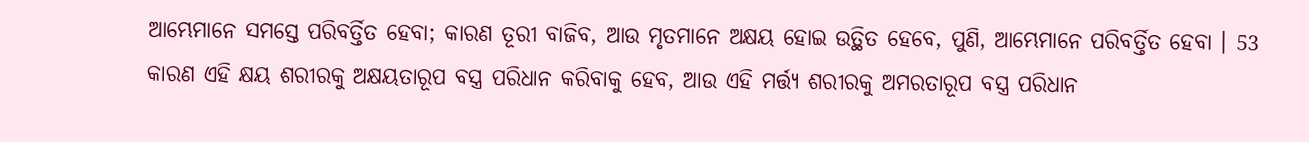ଆମ୍ଭେମାନେ ସମସ୍ତେ ପରିବର୍ତ୍ତିତ ହେବା; କାରଣ ତୂରୀ ବାଜିବ, ଆଉ ମୃତମାନେ ଅକ୍ଷୟ ହୋଇ ଉତ୍ଥିତ ହେବେ, ପୁଣି, ଆମ୍ଭେମାନେ ପରିବର୍ତ୍ତିତ ହେବା । 53 କାରଣ ଏହି କ୍ଷୟ ଶରୀରକୁ ଅକ୍ଷୟତାରୂପ ବସ୍ତ୍ର ପରିଧାନ କରିବାକୁ ହେବ, ଆଉ ଏହି ମର୍ତ୍ତ୍ୟ ଶରୀରକୁ ଅମରତାରୂପ ବସ୍ତ୍ର ପରିଧାନ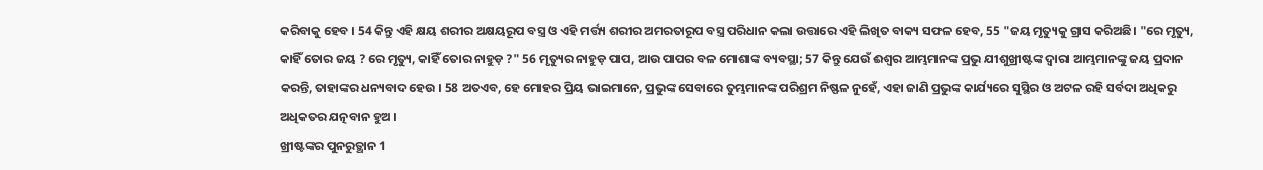କରିବାକୁ ହେବ । 54 କିନ୍ତୁ ଏହି କ୍ଷୟ ଶରୀର ଅକ୍ଷୟରୂପ ବସ୍ତ୍ର ଓ ଏହି ମର୍ତ୍ତ୍ୟ ଶରୀର ଅମରତାରୂପ ବସ୍ତ୍ର ପରିଧାନ କଲା ଉତ୍ତାରେ ଏହି ଲିଖିତ ବାକ୍ୟ ସଫଳ ହେବ, 55 "ଜୟ ମୃତ୍ୟୁକୁ ଗ୍ରାସ କରିଅଛି। "ରେ ମୃତ୍ୟୁ, କାହିଁ ତୋର ଜୟ ? ରେ ମୃତ୍ୟୁ, କାହିଁ ତୋର ନାହୁଡ଼ ?" 56 ମୃତ୍ୟୁର ନାହୁଡ଼ ପାପ, ଆଉ ପାପର ବଳ ମୋଶାଙ୍କ ବ୍ୟବସ୍ଥା; 57 କିନ୍ତୁ ଯେଉଁ ଈଶ୍ୱର ଆମ୍ଭମାନଙ୍କ ପ୍ରଭୁ ଯୀଶୁଖ୍ରୀଷ୍ଟଙ୍କ ଦ୍ୱାରା ଆମ୍ଭମାନଙ୍କୁ ଜୟ ପ୍ରଦାନ କରନ୍ତି, ତାହାଙ୍କର ଧନ୍ୟବାଦ ହେଉ । 58 ଅତଏବ, ହେ ମୋହର ପ୍ରିୟ ଭାଇମାନେ, ପ୍ରଭୁଙ୍କ ସେବାରେ ତୁମ୍ଭମାନଙ୍କ ପରିଶ୍ରମ ନିଷ୍ଫଳ ନୁହେଁ, ଏହା ଜାଣି ପ୍ରଭୁଙ୍କ କାର୍ଯ୍ୟରେ ସୁସ୍ଥିର ଓ ଅଟଳ ରହି ସର୍ବଦା ଅଧିକରୁ ଅଧିକତର ଯତ୍ନବାନ ହୁଅ ।
ଖ୍ରୀଷ୍ଟଙ୍କର ପୁନରୁତ୍ଥାନ 1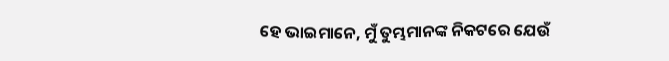ହେ ଭାଇମାନେ, ମୁଁ ତୁମ୍ଭମାନଙ୍କ ନିକଟରେ ଯେଉଁ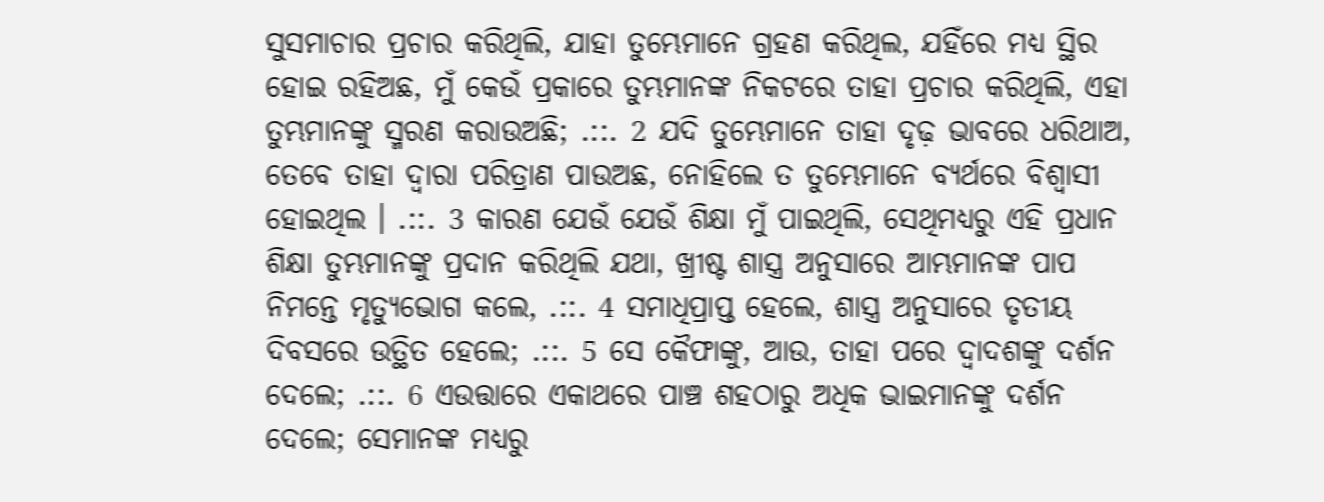ସୁସମାଚାର ପ୍ରଚାର କରିଥିଲି, ଯାହା ତୁମ୍ଭେମାନେ ଗ୍ରହଣ କରିଥିଲ, ଯହିଁରେ ମଧ୍ୟ ସ୍ଥିର ହୋଇ ରହିଅଛ, ମୁଁ କେଉଁ ପ୍ରକାରେ ତୁମ୍ଭମାନଙ୍କ ନିକଟରେ ତାହା ପ୍ରଚାର କରିଥିଲି, ଏହା ତୁମ୍ଭମାନଙ୍କୁ ସ୍ମରଣ କରାଉଅଛି; .::. 2 ଯଦି ତୁମ୍ଭେମାନେ ତାହା ଦୃଢ଼ ଭାବରେ ଧରିଥାଅ, ତେବେ ତାହା ଦ୍ୱାରା ପରିତ୍ରାଣ ପାଉଅଛ, ନୋହିଲେ ତ ତୁମ୍ଭେମାନେ ବ୍ୟର୍ଥରେ ବିଶ୍ୱାସୀ ହୋଇଥିଲ । .::. 3 କାରଣ ଯେଉଁ ଯେଉଁ ଶିକ୍ଷା ମୁଁ ପାଇଥିଲି, ସେଥିମଧ୍ୟରୁ ଏହି ପ୍ରଧାନ ଶିକ୍ଷା ତୁମ୍ଭମାନଙ୍କୁ ପ୍ରଦାନ କରିଥିଲି ଯଥା, ଖ୍ରୀଷ୍ଟ ଶାସ୍ତ୍ର ଅନୁସାରେ ଆମ୍ଭମାନଙ୍କ ପାପ ନିମନ୍ତେ ମୃତ୍ୟୁଭୋଗ କଲେ, .::. 4 ସମାଧିପ୍ରାପ୍ତ ହେଲେ, ଶାସ୍ତ୍ର ଅନୁସାରେ ତୃତୀୟ ଦିବସରେ ଉତ୍ଥିତ ହେଲେ; .::. 5 ସେ କୈଫାଙ୍କୁ, ଆଉ, ତାହା ପରେ ଦ୍ୱାଦଶଙ୍କୁ ଦର୍ଶନ ଦେଲେ; .::. 6 ଏଉତ୍ତାରେ ଏକାଥରେ ପାଞ୍ଚ ଶହଠାରୁ ଅଧିକ ଭାଇମାନଙ୍କୁ ଦର୍ଶନ ଦେଲେ; ସେମାନଙ୍କ ମଧ୍ୟରୁ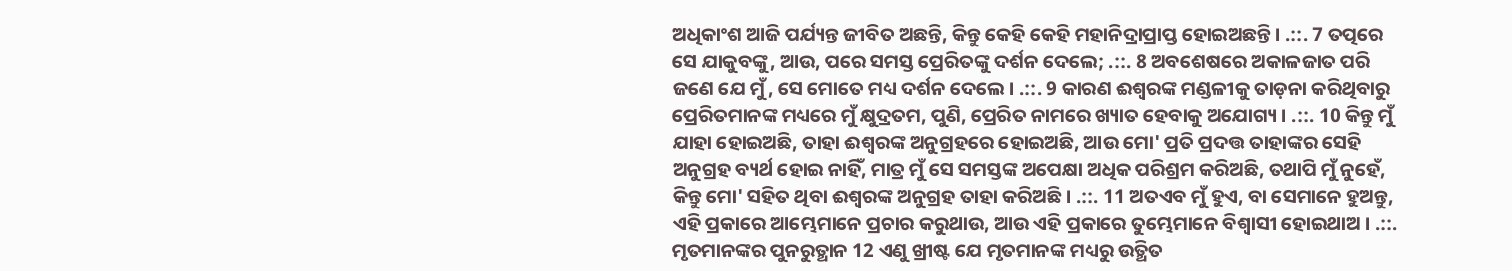ଅଧିକାଂଶ ଆଜି ପର୍ଯ୍ୟନ୍ତ ଜୀବିତ ଅଛନ୍ତି, କିନ୍ତୁ କେହି କେହି ମହାନିଦ୍ରାପ୍ରାପ୍ତ ହୋଇଅଛନ୍ତି । .::. 7 ତତ୍ପରେ ସେ ଯାକୁବଙ୍କୁ, ଆଉ, ପରେ ସମସ୍ତ ପ୍ରେରିତଙ୍କୁ ଦର୍ଶନ ଦେଲେ; .::. 8 ଅବଶେଷରେ ଅକାଳଜାତ ପରି ଜଣେ ଯେ ମୁଁ, ସେ ମୋତେ ମଧ୍ୟ ଦର୍ଶନ ଦେଲେ । .::. 9 କାରଣ ଈଶ୍ୱରଙ୍କ ମଣ୍ଡଳୀକୁ ତାଡ଼ନା କରିଥିବାରୁ ପ୍ରେରିତମାନଙ୍କ ମଧ୍ୟରେ ମୁଁ କ୍ଷୁଦ୍ରତମ, ପୁଣି, ପ୍ରେରିତ ନାମରେ ଖ୍ୟାତ ହେବାକୁ ଅଯୋଗ୍ୟ । .::. 10 କିନ୍ତୁ ମୁଁ ଯାହା ହୋଇଅଛି, ତାହା ଈଶ୍ୱରଙ୍କ ଅନୁଗ୍ରହରେ ହୋଇଅଛି, ଆଉ ମୋ' ପ୍ରତି ପ୍ରଦତ୍ତ ତାହାଙ୍କର ସେହି ଅନୁଗ୍ରହ ବ୍ୟର୍ଥ ହୋଇ ନାହିଁ, ମାତ୍ର ମୁଁ ସେ ସମସ୍ତଙ୍କ ଅପେକ୍ଷା ଅଧିକ ପରିଶ୍ରମ କରିଅଛି, ତଥାପି ମୁଁ ନୁହେଁ, କିନ୍ତୁ ମୋ' ସହିତ ଥିବା ଈଶ୍ୱରଙ୍କ ଅନୁଗ୍ରହ ତାହା କରିଅଛି । .::. 11 ଅତଏବ ମୁଁ ହୁଏ, ବା ସେମାନେ ହୁଅନ୍ତୁ, ଏହି ପ୍ରକାରେ ଆମ୍ଭେମାନେ ପ୍ରଚାର କରୁଥାଉ, ଆଉ ଏହି ପ୍ରକାରେ ତୁମ୍ଭେମାନେ ବିଶ୍ୱାସୀ ହୋଇଥାଅ । .::. ମୃତମାନଙ୍କର ପୁନରୁତ୍ଥାନ 12 ଏଣୁ ଖ୍ରୀଷ୍ଟ ଯେ ମୃତମାନଙ୍କ ମଧ୍ୟରୁ ଉତ୍ଥିତ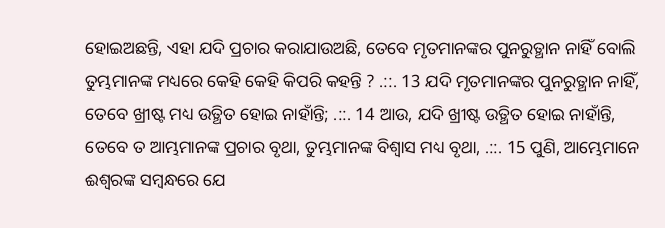ହୋଇଅଛନ୍ତି, ଏହା ଯଦି ପ୍ରଚାର କରାଯାଉଅଛି, ତେବେ ମୃତମାନଙ୍କର ପୁନରୁତ୍ଥାନ ନାହିଁ ବୋଲି ତୁମ୍ଭମାନଙ୍କ ମଧ୍ୟରେ କେହି କେହି କିପରି କହନ୍ତି ? .::. 13 ଯଦି ମୃତମାନଙ୍କର ପୁନରୁତ୍ଥାନ ନାହିଁ, ତେବେ ଖ୍ରୀଷ୍ଟ ମଧ୍ୟ ଉତ୍ଥିତ ହୋଇ ନାହାଁନ୍ତି; .::. 14 ଆଉ, ଯଦି ଖ୍ରୀଷ୍ଟ ଉତ୍ଥିତ ହୋଇ ନାହାଁନ୍ତି, ତେବେ ତ ଆମ୍ଭମାନଙ୍କ ପ୍ରଚାର ବୃଥା, ତୁମ୍ଭମାନଙ୍କ ବିଶ୍ୱାସ ମଧ୍ୟ ବୃଥା, .::. 15 ପୁଣି, ଆମ୍ଭେମାନେ ଈଶ୍ୱରଙ୍କ ସମ୍ବନ୍ଧରେ ଯେ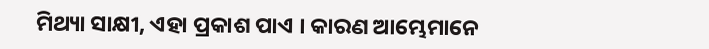ମିଥ୍ୟା ସାକ୍ଷୀ, ଏହା ପ୍ରକାଶ ପାଏ । କାରଣ ଆମ୍ଭେମାନେ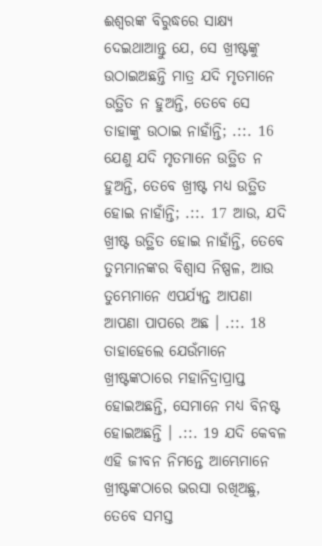ଈଶ୍ୱରଙ୍କ ବିରୁଦ୍ଧରେ ସାକ୍ଷ୍ୟ ଦେଇଥାଆନ୍ତୁ ଯେ, ସେ ଖ୍ରୀଷ୍ଟଙ୍କୁ ଉଠାଇଅଛନ୍ତି ମାତ୍ର ଯଦି ମୃତମାନେ ଉତ୍ଥିତ ନ ହୁଅନ୍ତି, ତେବେ ସେ ତାହାଙ୍କୁ ଉଠାଇ ନାହାଁନ୍ତି; .::. 16 ଯେଣୁ ଯଦି ମୃତମାନେ ଉତ୍ଥିତ ନ ହୁଅନ୍ତି, ତେବେ ଖ୍ରୀଷ୍ଟ ମଧ୍ୟ ଉତ୍ଥିତ ହୋଇ ନାହାଁନ୍ତି; .::. 17 ଆଉ, ଯଦି ଖ୍ରୀଷ୍ଟ ଉତ୍ଥିତ ହୋଇ ନାହାଁନ୍ତି, ତେବେ ତୁମ୍ଭମାନଙ୍କର ବିଶ୍ୱାସ ନିଷ୍ପଳ, ଆଉ ତୁମ୍ଭେମାନେ ଏପର୍ଯ୍ୟନ୍ତ ଆପଣା ଆପଣା ପାପରେ ଅଛ । .::. 18 ତାହାହେଲେ ଯେଉଁମାନେ ଖ୍ରୀଷ୍ଟଙ୍କଠାରେ ମହାନିଦ୍ରାପ୍ରାପ୍ତ ହୋଇଅଛନ୍ତି, ସେମାନେ ମଧ୍ୟ ବିନଷ୍ଟ ହୋଇଅଛନ୍ତି । .::. 19 ଯଦି କେବଳ ଏହି ଜୀବନ ନିମନ୍ତେ ଆମ୍ଭେମାନେ ଖ୍ରୀଷ୍ଟଙ୍କଠାରେ ଭରସା ରଖିଅଛୁ, ତେବେ ସମସ୍ତ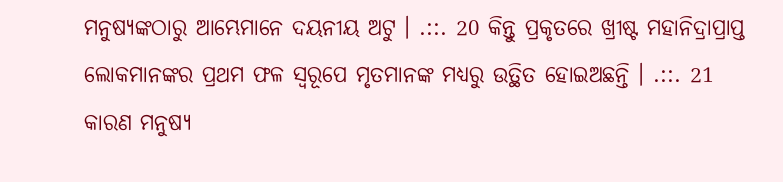ମନୁଷ୍ୟଙ୍କଠାରୁ ଆମ୍ଭେମାନେ ଦୟନୀୟ ଅଟୁ । .::. 20 କିନ୍ତୁ ପ୍ରକୃତରେ ଖ୍ରୀଷ୍ଟ ମହାନିଦ୍ରାପ୍ରାପ୍ତ ଲୋକମାନଙ୍କର ପ୍ରଥମ ଫଳ ସ୍ୱରୂପେ ମୃତମାନଙ୍କ ମଧ୍ୟରୁ ଉତ୍ଥିତ ହୋଇଅଛନ୍ତି । .::. 21 କାରଣ ମନୁଷ୍ୟ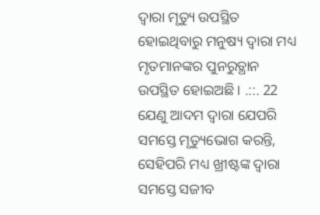ଦ୍ୱାରା ମୃତ୍ୟୁ ଉପସ୍ଥିତ ହୋଇଥିବାରୁ ମନୁଷ୍ୟ ଦ୍ୱାରା ମଧ୍ୟ ମୃତମାନଙ୍କର ପୁନରୁତ୍ଥାନ ଉପସ୍ଥିତ ହୋଇଅଛି । .::. 22 ଯେଣୁ ଆଦମ ଦ୍ୱାରା ଯେପରି ସମସ୍ତେ ମୃତ୍ୟୁଭୋଗ କରନ୍ତି, ସେହିପରି ମଧ୍ୟ ଖ୍ରୀଷ୍ଟଙ୍କ ଦ୍ୱାରା ସମସ୍ତେ ସଜୀବ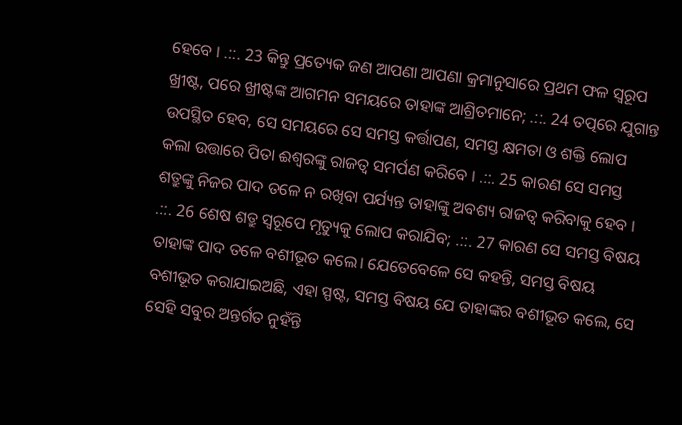ହେବେ । .::. 23 କିନ୍ତୁ ପ୍ରତ୍ୟେକ ଜଣ ଆପଣା ଆପଣା କ୍ରମାନୁସାରେ ପ୍ରଥମ ଫଳ ସ୍ୱରୂପ ଖ୍ରୀଷ୍ଟ, ପରେ ଖ୍ରୀଷ୍ଟଙ୍କ ଆଗମନ ସମୟରେ ତାହାଙ୍କ ଆଶ୍ରିତମାନେ; .::. 24 ତତ୍ପରେ ଯୁଗାନ୍ତ ଉପସ୍ଥିତ ହେବ, ସେ ସମୟରେ ସେ ସମସ୍ତ କର୍ତ୍ତାପଣ, ସମସ୍ତ କ୍ଷମତା ଓ ଶକ୍ତି ଲୋପ କଲା ଉତ୍ତାରେ ପିତା ଈଶ୍ୱରଙ୍କୁ ରାଜତ୍ୱ ସମର୍ପଣ କରିବେ । .::. 25 କାରଣ ସେ ସମସ୍ତ ଶତ୍ରୁଙ୍କୁ ନିଜର ପାଦ ତଳେ ନ ରଖିବା ପର୍ଯ୍ୟନ୍ତ ତାହାଙ୍କୁ ଅବଶ୍ୟ ରାଜତ୍ୱ କରିବାକୁ ହେବ । .::. 26 ଶେଷ ଶତ୍ରୁ ସ୍ୱରୂପେ ମୃତ୍ୟୁକୁ ଲୋପ କରାଯିବ; .::. 27 କାରଣ ସେ ସମସ୍ତ ବିଷୟ ତାହାଙ୍କ ପାଦ ତଳେ ବଶୀଭୂତ କଲେ। ଯେତେବେଳେ ସେ କହନ୍ତି, ସମସ୍ତ ବିଷୟ ବଶୀଭୂତ କରାଯାଇଅଛି, ଏହା ସ୍ପଷ୍ଟ, ସମସ୍ତ ବିଷୟ ଯେ ତାହାଙ୍କର ବଶୀଭୂତ କଲେ, ସେ ସେହି ସବୁର ଅନ୍ତର୍ଗତ ନୁହଁନ୍ତି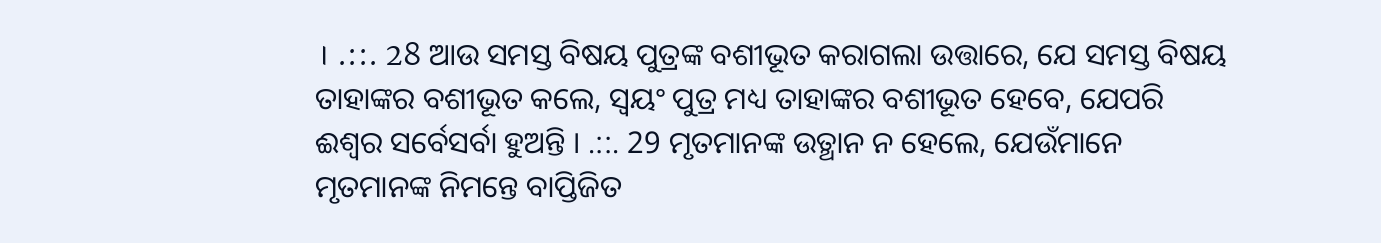। .::. 28 ଆଉ ସମସ୍ତ ବିଷୟ ପୁତ୍ରଙ୍କ ବଶୀଭୂତ କରାଗଲା ଉତ୍ତାରେ, ଯେ ସମସ୍ତ ବିଷୟ ତାହାଙ୍କର ବଶୀଭୂତ କଲେ, ସ୍ୱୟଂ ପୁତ୍ର ମଧ୍ୟ ତାହାଙ୍କର ବଶୀଭୂତ ହେବେ, ଯେପରି ଈଶ୍ୱର ସର୍ବେସର୍ବା ହୁଅନ୍ତି । .::. 29 ମୃତମାନଙ୍କ ଉତ୍ଥାନ ନ ହେଲେ, ଯେଉଁମାନେ ମୃତମାନଙ୍କ ନିମନ୍ତେ ବାପ୍ତିଜିତ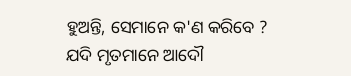ହୁଅନ୍ତି, ସେମାନେ କ'ଣ କରିବେ ? ଯଦି ମୃତମାନେ ଆଦୌ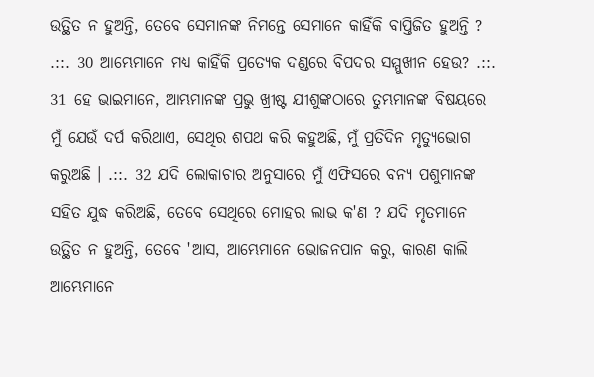ଉତ୍ଥିତ ନ ହୁଅନ୍ତି, ତେବେ ସେମାନଙ୍କ ନିମନ୍ତେ ସେମାନେ କାହିଁକି ବାପ୍ତିଜିତ ହୁଅନ୍ତି ? .::. 30 ଆମ୍ଭେମାନେ ମଧ୍ୟ କାହିଁକି ପ୍ରତ୍ୟେକ ଦଣ୍ଡରେ ବିପଦର ସମ୍ମୁଖୀନ ହେଉ? .::. 31 ହେ ଭାଇମାନେ, ଆମ୍ଭମାନଙ୍କ ପ୍ରଭୁ ଖ୍ରୀଷ୍ଟ ଯୀଶୁଙ୍କଠାରେ ତୁମ୍ଭମାନଙ୍କ ବିଷୟରେ ମୁଁ ଯେଉଁ ଦର୍ପ କରିଥାଏ, ସେଥିର ଶପଥ କରି କହୁଅଛି, ମୁଁ ପ୍ରତିଦିନ ମୃତ୍ୟୁଭୋଗ କରୁଅଛି । .::. 32 ଯଦି ଲୋକାଚାର ଅନୁସାରେ ମୁଁ ଏଫିସରେ ବନ୍ୟ ପଶୁମାନଙ୍କ ସହିତ ଯୁଦ୍ଧ କରିଅଛି, ତେବେ ସେଥିରେ ମୋହର ଲାଭ କ'ଣ ? ଯଦି ମୃତମାନେ ଉତ୍ଥିତ ନ ହୁଅନ୍ତି, ତେବେ 'ଆସ, ଆମ୍ଭେମାନେ ଭୋଜନପାନ କରୁ, କାରଣ କାଲି ଆମ୍ଭେମାନେ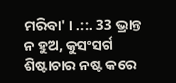ମରିବା' । .::. 33 ଭ୍ରାନ୍ତ ନ ହୁଅ, କୁସଂସର୍ଗ ଶିଷ୍ଟାଚାର ନଷ୍ଟ କରେ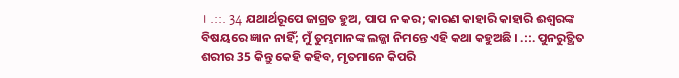। .::. 34 ଯଥାର୍ଥରୂପେ ଜାଗ୍ରତ ହୁଅ, ପାପ ନ କର; କାରଣ କାହାରି କାହାରି ଈଶ୍ୱରଙ୍କ ବିଷୟରେ ଜ୍ଞାନ ନାହିଁ; ମୁଁ ତୁମ୍ଭମାନଙ୍କ ଲଜ୍ଜା ନିମନ୍ତେ ଏହି କଥା କହୁଅଛି । .::. ପୁନରୁତ୍ଥିତ ଶରୀର 35 କିନ୍ତୁ କେହି କହିବ, ମୃତମାନେ କିପରି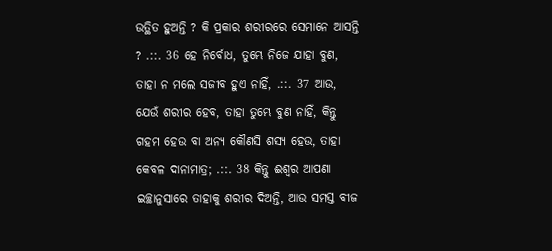ଉତ୍ଥିତ ହୁଅନ୍ତି ? କି ପ୍ରକାର ଶରୀରରେ ସେମାନେ ଆସନ୍ତି ? .::. 36 ହେ ନିର୍ବୋଧ, ତୁମ୍ଭେ ନିଜେ ଯାହା ବୁଣ, ତାହା ନ ମଲେ ସଜୀବ ହୁଏ ନାହିଁ, .::. 37 ଆଉ, ଯେଉଁ ଶରୀର ହେବ, ତାହା ତୁମ୍ଭେ ବୁଣ ନାହିଁ, କିନ୍ତୁ ଗହମ ହେଉ ବା ଅନ୍ୟ କୌଣସି ଶସ୍ୟ ହେଉ, ତାହା କେବଳ ଦାନାମାତ୍ର; .::. 38 କିନ୍ତୁ ଈଶ୍ୱର ଆପଣା ଇଚ୍ଛାନୁସାରେ ତାହାକୁ ଶରୀର ଦିଅନ୍ତି, ଆଉ ସମସ୍ତ ବୀଜ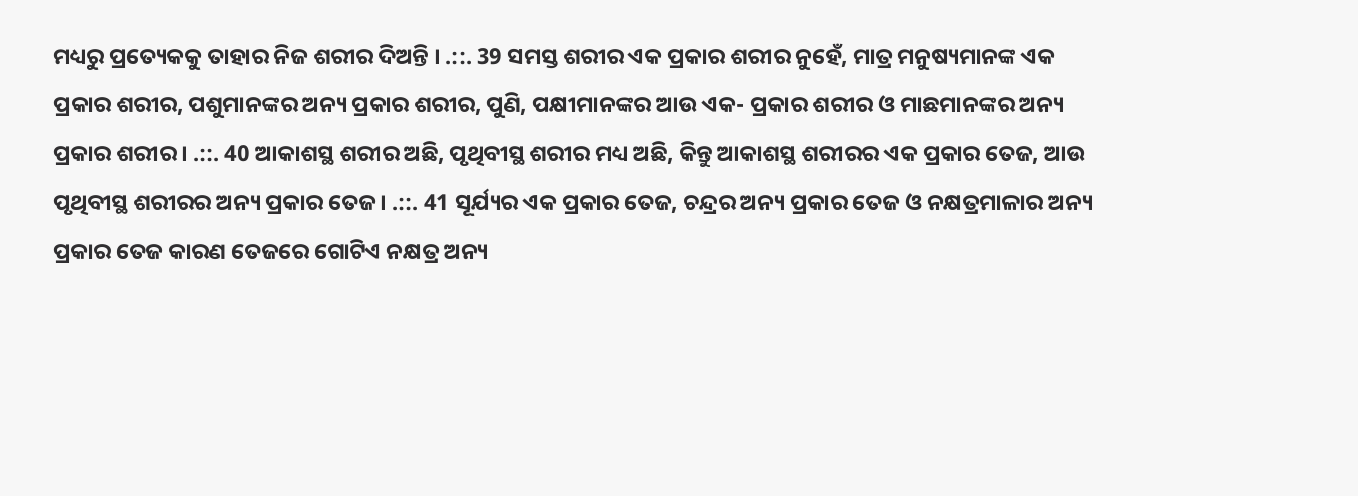ମଧ୍ୟରୁ ପ୍ରତ୍ୟେକକୁ ତାହାର ନିଜ ଶରୀର ଦିଅନ୍ତି । .::. 39 ସମସ୍ତ ଶରୀର ଏକ ପ୍ରକାର ଶରୀର ନୁହେଁ, ମାତ୍ର ମନୁଷ୍ୟମାନଙ୍କ ଏକ ପ୍ରକାର ଶରୀର, ପଶୁମାନଙ୍କର ଅନ୍ୟ ପ୍ରକାର ଶରୀର, ପୁଣି, ପକ୍ଷୀମାନଙ୍କର ଆଉ ଏକ- ପ୍ରକାର ଶରୀର ଓ ମାଛମାନଙ୍କର ଅନ୍ୟ ପ୍ରକାର ଶରୀର । .::. 40 ଆକାଶସ୍ଥ ଶରୀର ଅଛି, ପୃଥିବୀସ୍ଥ ଶରୀର ମଧ୍ୟ ଅଛି, କିନ୍ତୁ ଆକାଶସ୍ଥ ଶରୀରର ଏକ ପ୍ରକାର ତେଜ, ଆଉ ପୃଥିବୀସ୍ଥ ଶରୀରର ଅନ୍ୟ ପ୍ରକାର ତେଜ । .::. 41 ସୂର୍ଯ୍ୟର ଏକ ପ୍ରକାର ତେଜ, ଚନ୍ଦ୍ରର ଅନ୍ୟ ପ୍ରକାର ତେଜ ଓ ନକ୍ଷତ୍ରମାଳାର ଅନ୍ୟ ପ୍ରକାର ତେଜ କାରଣ ତେଜରେ ଗୋଟିଏ ନକ୍ଷତ୍ର ଅନ୍ୟ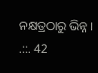ନକ୍ଷତ୍ରଠାରୁ ଭିନ୍ନ । .::. 42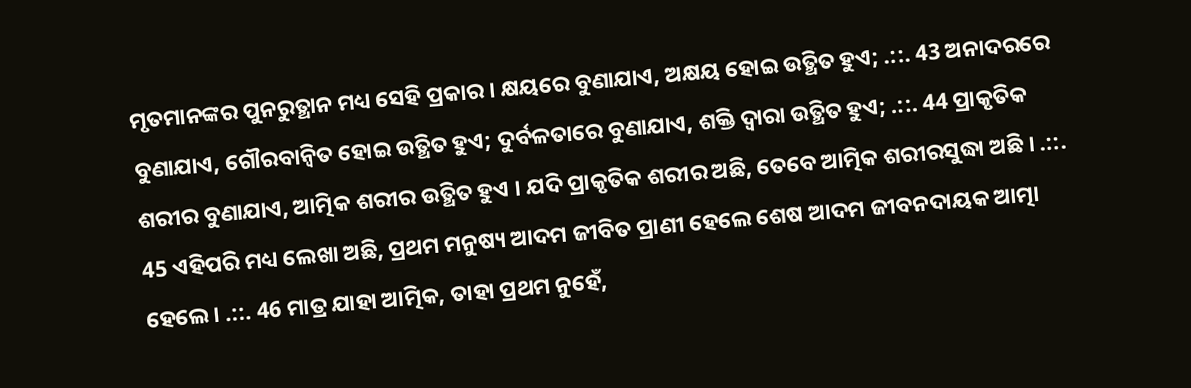ମୃତମାନଙ୍କର ପୁନରୁତ୍ଥାନ ମଧ୍ୟ ସେହି ପ୍ରକାର । କ୍ଷୟରେ ବୁଣାଯାଏ, ଅକ୍ଷୟ ହୋଇ ଉତ୍ଥିତ ହୁଏ; .::. 43 ଅନାଦରରେ ବୁଣାଯାଏ, ଗୌରବାନ୍ୱିତ ହୋଇ ଉତ୍ଥିତ ହୁଏ; ଦୁର୍ବଳତାରେ ବୁଣାଯାଏ, ଶକ୍ତି ଦ୍ବାରା ଉତ୍ଥିତ ହୁଏ; .::. 44 ପ୍ରାକୃତିକ ଶରୀର ବୁଣାଯାଏ, ଆତ୍ମିକ ଶରୀର ଉତ୍ଥିତ ହୁଏ । ଯଦି ପ୍ରାକୃତିକ ଶରୀର ଅଛି, ତେବେ ଆତ୍ମିକ ଶରୀରସୁଦ୍ଧା ଅଛି । .::. 45 ଏହିପରି ମଧ୍ୟ ଲେଖା ଅଛି, ପ୍ରଥମ ମନୁଷ୍ୟ ଆଦମ ଜୀବିତ ପ୍ରାଣୀ ହେଲେ ଶେଷ ଆଦମ ଜୀବନଦାୟକ ଆତ୍ମା ହେଲେ । .::. 46 ମାତ୍ର ଯାହା ଆତ୍ମିକ, ତାହା ପ୍ରଥମ ନୁହେଁ,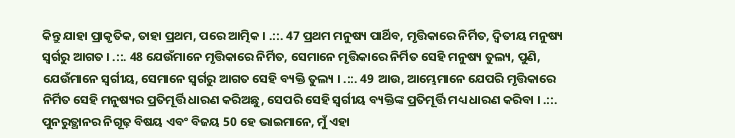କିନ୍ତୁ ଯାହା ପ୍ରାକୃତିକ, ତାହା ପ୍ରଥମ, ପରେ ଆତ୍ମିକ । .::. 47 ପ୍ରଥମ ମନୁଷ୍ୟ ପାର୍ଥିବ, ମୃତ୍ତିକାରେ ନିର୍ମିତ, ଦ୍ୱିତୀୟ ମନୁଷ୍ୟ ସ୍ୱର୍ଗରୁ ଆଗତ । .::. 48 ଯେଉଁମାନେ ମୃତ୍ତିକାରେ ନିର୍ମିତ, ସେମାନେ ମୃତ୍ତିକାରେ ନିର୍ମିତ ସେହି ମନୁଷ୍ୟ ତୁଲ୍ୟ, ପୁଣି, ଯେଉଁମାନେ ସ୍ୱର୍ଗୀୟ, ସେମାନେ ସ୍ୱର୍ଗରୁ ଆଗତ ସେହି ବ୍ୟକ୍ତି ତୁଲ୍ୟ । .::. 49 ଆଉ, ଆମ୍ଭେମାନେ ଯେପରି ମୃତ୍ତିକାରେ ନିର୍ମିତ ସେହି ମନୁଷ୍ୟର ପ୍ରତିମୂର୍ତ୍ତି ଧାରଣ କରିଅଛୁ, ସେପରି ସେହି ସ୍ୱର୍ଗୀୟ ବ୍ୟକ୍ତିଙ୍କ ପ୍ରତିମୂର୍ତ୍ତି ମଧ୍ୟ ଧାରଣ କରିବା । .::. ପୁନରୁତ୍ଥାନର ନିଗୂଢ଼ ବିଷୟ ଏବଂ ବିଜୟ 50 ହେ ଭାଇମାନେ, ମୁଁ ଏହା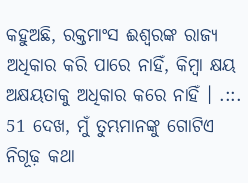କହୁଅଛି, ରକ୍ତମାଂସ ଈଶ୍ୱରଙ୍କ ରାଜ୍ୟ ଅଧିକାର କରି ପାରେ ନାହିଁ, କିମ୍ବା କ୍ଷୟ ଅକ୍ଷୟତାକୁ ଅଧିକାର କରେ ନାହିଁ । .::. 51 ଦେଖ, ମୁଁ ତୁମ୍ଭମାନଙ୍କୁ ଗୋଟିଏ ନିଗୂଢ଼ କଥା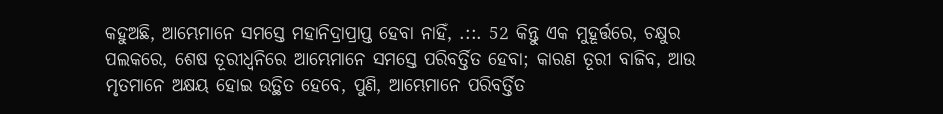କହୁଅଛି, ଆମ୍ଭେମାନେ ସମସ୍ତେ ମହାନିଦ୍ରାପ୍ରାପ୍ତ ହେବା ନାହିଁ, .::. 52 କିନ୍ତୁ ଏକ ମୁହୂର୍ତ୍ତରେ, ଚକ୍ଷୁର ପଲକରେ, ଶେଷ ତୂରୀଧ୍ୱନିରେ ଆମ୍ଭେମାନେ ସମସ୍ତେ ପରିବର୍ତ୍ତିତ ହେବା; କାରଣ ତୂରୀ ବାଜିବ, ଆଉ ମୃତମାନେ ଅକ୍ଷୟ ହୋଇ ଉତ୍ଥିତ ହେବେ, ପୁଣି, ଆମ୍ଭେମାନେ ପରିବର୍ତ୍ତିତ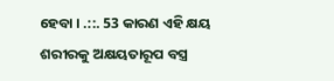ହେବା । .::. 53 କାରଣ ଏହି କ୍ଷୟ ଶରୀରକୁ ଅକ୍ଷୟତାରୂପ ବସ୍ତ୍ର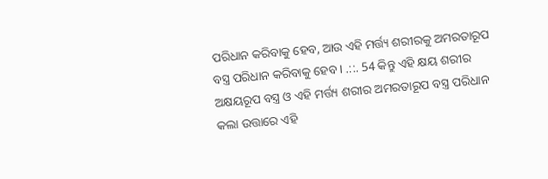ପରିଧାନ କରିବାକୁ ହେବ, ଆଉ ଏହି ମର୍ତ୍ତ୍ୟ ଶରୀରକୁ ଅମରତାରୂପ ବସ୍ତ୍ର ପରିଧାନ କରିବାକୁ ହେବ । .::. 54 କିନ୍ତୁ ଏହି କ୍ଷୟ ଶରୀର ଅକ୍ଷୟରୂପ ବସ୍ତ୍ର ଓ ଏହି ମର୍ତ୍ତ୍ୟ ଶରୀର ଅମରତାରୂପ ବସ୍ତ୍ର ପରିଧାନ କଲା ଉତ୍ତାରେ ଏହି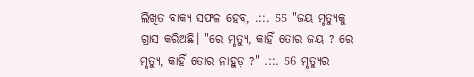ଲିଖିତ ବାକ୍ୟ ସଫଳ ହେବ, .::. 55 "ଜୟ ମୃତ୍ୟୁକୁ ଗ୍ରାସ କରିଅଛି। "ରେ ମୃତ୍ୟୁ, କାହିଁ ତୋର ଜୟ ? ରେ ମୃତ୍ୟୁ, କାହିଁ ତୋର ନାହୁଡ଼ ?" .::. 56 ମୃତ୍ୟୁର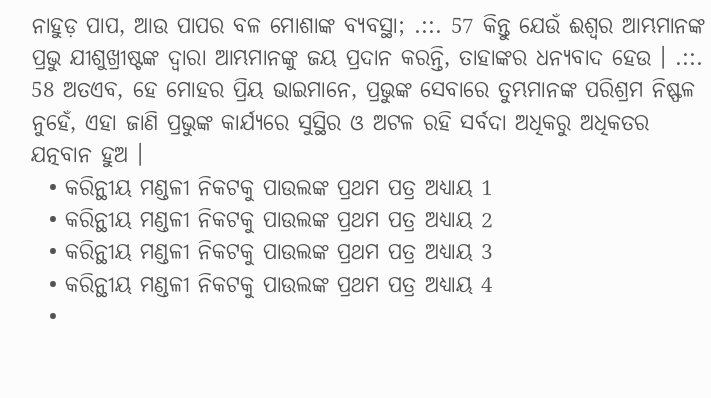ନାହୁଡ଼ ପାପ, ଆଉ ପାପର ବଳ ମୋଶାଙ୍କ ବ୍ୟବସ୍ଥା; .::. 57 କିନ୍ତୁ ଯେଉଁ ଈଶ୍ୱର ଆମ୍ଭମାନଙ୍କ ପ୍ରଭୁ ଯୀଶୁଖ୍ରୀଷ୍ଟଙ୍କ ଦ୍ୱାରା ଆମ୍ଭମାନଙ୍କୁ ଜୟ ପ୍ରଦାନ କରନ୍ତି, ତାହାଙ୍କର ଧନ୍ୟବାଦ ହେଉ । .::. 58 ଅତଏବ, ହେ ମୋହର ପ୍ରିୟ ଭାଇମାନେ, ପ୍ରଭୁଙ୍କ ସେବାରେ ତୁମ୍ଭମାନଙ୍କ ପରିଶ୍ରମ ନିଷ୍ଫଳ ନୁହେଁ, ଏହା ଜାଣି ପ୍ରଭୁଙ୍କ କାର୍ଯ୍ୟରେ ସୁସ୍ଥିର ଓ ଅଟଳ ରହି ସର୍ବଦା ଅଧିକରୁ ଅଧିକତର ଯତ୍ନବାନ ହୁଅ ।
  • କରିନ୍ଥୀୟ ମଣ୍ଡଳୀ ନିକଟକୁ ପାଉଲଙ୍କ ପ୍ରଥମ ପତ୍ର ଅଧ୍ୟାୟ 1
  • କରିନ୍ଥୀୟ ମଣ୍ଡଳୀ ନିକଟକୁ ପାଉଲଙ୍କ ପ୍ରଥମ ପତ୍ର ଅଧ୍ୟାୟ 2
  • କରିନ୍ଥୀୟ ମଣ୍ଡଳୀ ନିକଟକୁ ପାଉଲଙ୍କ ପ୍ରଥମ ପତ୍ର ଅଧ୍ୟାୟ 3
  • କରିନ୍ଥୀୟ ମଣ୍ଡଳୀ ନିକଟକୁ ପାଉଲଙ୍କ ପ୍ରଥମ ପତ୍ର ଅଧ୍ୟାୟ 4
  •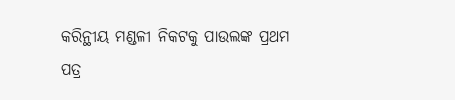କରିନ୍ଥୀୟ ମଣ୍ଡଳୀ ନିକଟକୁ ପାଉଲଙ୍କ ପ୍ରଥମ ପତ୍ର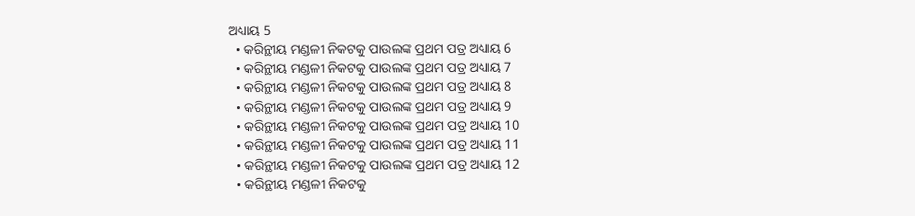ଅଧ୍ୟାୟ 5
  • କରିନ୍ଥୀୟ ମଣ୍ଡଳୀ ନିକଟକୁ ପାଉଲଙ୍କ ପ୍ରଥମ ପତ୍ର ଅଧ୍ୟାୟ 6
  • କରିନ୍ଥୀୟ ମଣ୍ଡଳୀ ନିକଟକୁ ପାଉଲଙ୍କ ପ୍ରଥମ ପତ୍ର ଅଧ୍ୟାୟ 7
  • କରିନ୍ଥୀୟ ମଣ୍ଡଳୀ ନିକଟକୁ ପାଉଲଙ୍କ ପ୍ରଥମ ପତ୍ର ଅଧ୍ୟାୟ 8
  • କରିନ୍ଥୀୟ ମଣ୍ଡଳୀ ନିକଟକୁ ପାଉଲଙ୍କ ପ୍ରଥମ ପତ୍ର ଅଧ୍ୟାୟ 9
  • କରିନ୍ଥୀୟ ମଣ୍ଡଳୀ ନିକଟକୁ ପାଉଲଙ୍କ ପ୍ରଥମ ପତ୍ର ଅଧ୍ୟାୟ 10
  • କରିନ୍ଥୀୟ ମଣ୍ଡଳୀ ନିକଟକୁ ପାଉଲଙ୍କ ପ୍ରଥମ ପତ୍ର ଅଧ୍ୟାୟ 11
  • କରିନ୍ଥୀୟ ମଣ୍ଡଳୀ ନିକଟକୁ ପାଉଲଙ୍କ ପ୍ରଥମ ପତ୍ର ଅଧ୍ୟାୟ 12
  • କରିନ୍ଥୀୟ ମଣ୍ଡଳୀ ନିକଟକୁ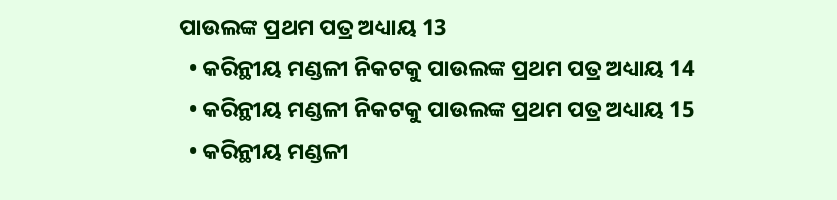ପାଉଲଙ୍କ ପ୍ରଥମ ପତ୍ର ଅଧ୍ୟାୟ 13
  • କରିନ୍ଥୀୟ ମଣ୍ଡଳୀ ନିକଟକୁ ପାଉଲଙ୍କ ପ୍ରଥମ ପତ୍ର ଅଧ୍ୟାୟ 14
  • କରିନ୍ଥୀୟ ମଣ୍ଡଳୀ ନିକଟକୁ ପାଉଲଙ୍କ ପ୍ରଥମ ପତ୍ର ଅଧ୍ୟାୟ 15
  • କରିନ୍ଥୀୟ ମଣ୍ଡଳୀ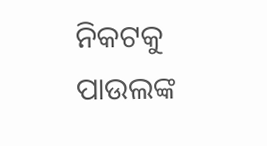ନିକଟକୁ ପାଉଲଙ୍କ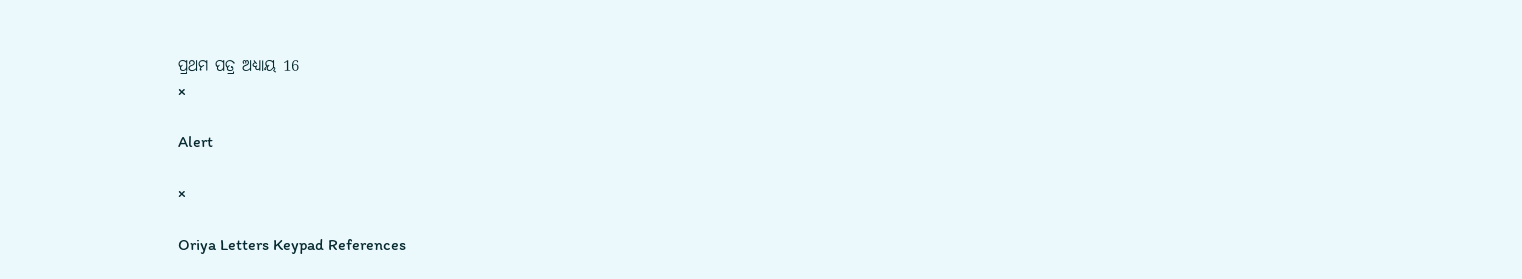ପ୍ରଥମ ପତ୍ର ଅଧ୍ୟାୟ 16
×

Alert

×

Oriya Letters Keypad References